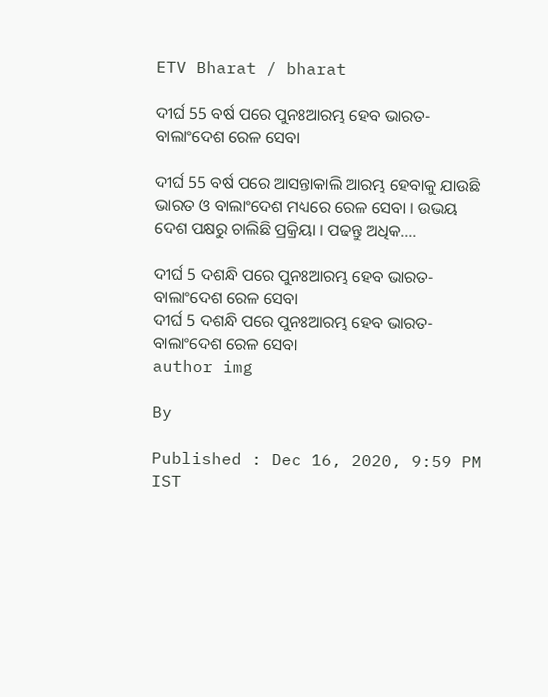ETV Bharat / bharat

ଦୀର୍ଘ 55 ବର୍ଷ ପରେ ପୁନଃଆରମ୍ଭ ହେବ ଭାରତ-ବାଲାଂଦେଶ ରେଳ ସେବା

ଦୀର୍ଘ 55 ବର୍ଷ ପରେ ଆସନ୍ତାକାଲି ଆରମ୍ଭ ହେବାକୁ ଯାଉଛି ଭାରତ ଓ ବାଲାଂଦେଶ ମଧ୍ୟରେ ରେଳ ସେବା । ଉଭୟ ଦେଶ ପକ୍ଷରୁ ଚାଲିଛି ପ୍ରକ୍ରିୟା । ପଢନ୍ତୁ ଅଧିକ....

ଦୀର୍ଘ 5 ଦଶନ୍ଧି ପରେ ପୁନଃଆରମ୍ଭ ହେବ ଭାରତ- ବାଲାଂଦେଶ ରେଳ ସେବା
ଦୀର୍ଘ 5 ଦଶନ୍ଧି ପରେ ପୁନଃଆରମ୍ଭ ହେବ ଭାରତ- ବାଲାଂଦେଶ ରେଳ ସେବା
author img

By

Published : Dec 16, 2020, 9:59 PM IST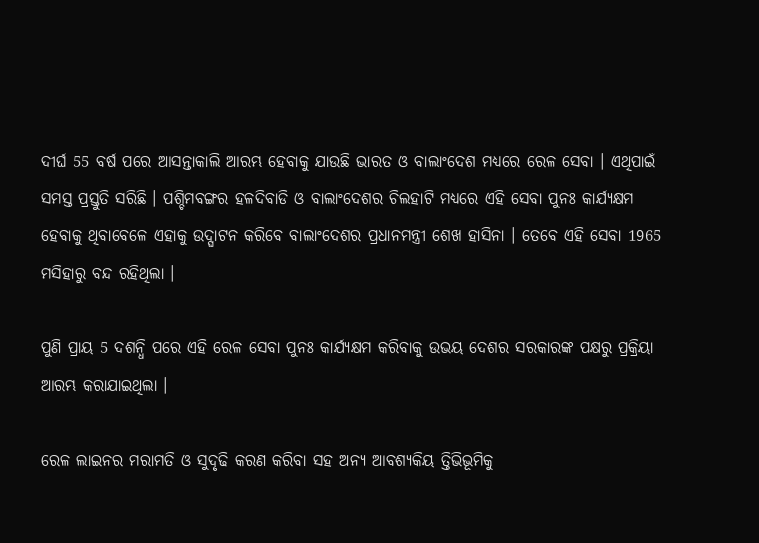ଦୀର୍ଘ 55 ବର୍ଷ ପରେ ଆସନ୍ତାକାଲି ଆରମ୍ଭ ହେବାକୁ ଯାଉଛି ଭାରତ ଓ ବାଲାଂଦେଶ ମଧ୍ୟରେ ରେଳ ସେବା । ଏଥିପାଇଁ ସମସ୍ତ ପ୍ରସ୍ତୁତି ସରିଛି । ପଶ୍ଚିମବଙ୍ଗର ହଳଦିବାଡି ଓ ବାଲାଂଦେଶର ଚିଲହାଟି ମଧ୍ୟରେ ଏହି ସେବା ପୁନଃ କାର୍ଯ୍ୟକ୍ଷମ ହେବାକୁ ଥିବାବେଳେ ଏହାକୁ ଉଦ୍ଘାଟନ କରିବେ ବାଲାଂଦେଶର ପ୍ରଧାନମନ୍ତ୍ରୀ ଶେଖ ହାସିନା । ତେବେ ଏହି ସେବା 1965 ମସିହାରୁ ବନ୍ଦ ରହିଥିଲା ।

ପୁଣି ପ୍ରାୟ 5 ଦଶନ୍ଧି ପରେ ଏହି ରେଳ ସେବା ପୁନଃ କାର୍ଯ୍ୟକ୍ଷମ କରିବାକୁ ଉଭୟ ଦେଶର ସରକାରଙ୍କ ପକ୍ଷରୁ ପ୍ରକ୍ରିୟା ଆରମ୍ଭ କରାଯାଇଥିଲା ।

ରେଳ ଲାଇନର ମରାମତି ଓ ସୁଦୃଢି କରଣ କରିବା ସହ ଅନ୍ୟ ଆବଶ୍ୟକିୟ ତ୍ତିଭିଭୂମିକୁ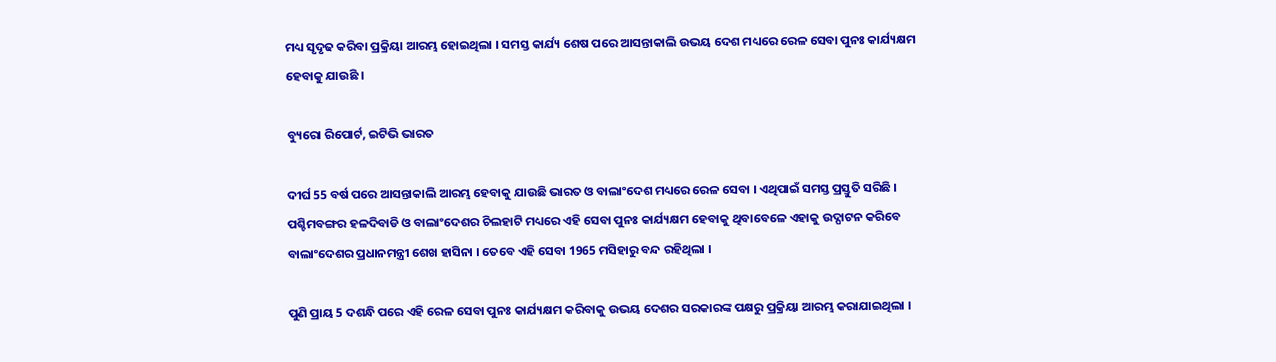ମଧ୍ୟ ସୃଦୃଢ କରିବା ପ୍ରକ୍ରିୟା ଆରମ୍ଭ ହୋଇଥିଲା । ସମସ୍ତ କାର୍ଯ୍ୟ ଶେଷ ପରେ ଆସନ୍ତାକାଲି ଉଭୟ ଦେଶ ମଧ୍ୟରେ ରେଳ ସେବା ପୁନଃ କାର୍ଯ୍ୟକ୍ଷମ ହେବାକୁ ଯାଉଛି ।

ବ୍ୟୁରୋ ରିପୋର୍ଟ, ଇଟିଭି ଭାରତ

ଦୀର୍ଘ 55 ବର୍ଷ ପରେ ଆସନ୍ତାକାଲି ଆରମ୍ଭ ହେବାକୁ ଯାଉଛି ଭାରତ ଓ ବାଲାଂଦେଶ ମଧ୍ୟରେ ରେଳ ସେବା । ଏଥିପାଇଁ ସମସ୍ତ ପ୍ରସ୍ତୁତି ସରିଛି । ପଶ୍ଚିମବଙ୍ଗର ହଳଦିବାଡି ଓ ବାଲାଂଦେଶର ଚିଲହାଟି ମଧ୍ୟରେ ଏହି ସେବା ପୁନଃ କାର୍ଯ୍ୟକ୍ଷମ ହେବାକୁ ଥିବାବେଳେ ଏହାକୁ ଉଦ୍ଘାଟନ କରିବେ ବାଲାଂଦେଶର ପ୍ରଧାନମନ୍ତ୍ରୀ ଶେଖ ହାସିନା । ତେବେ ଏହି ସେବା 1965 ମସିହାରୁ ବନ୍ଦ ରହିଥିଲା ।

ପୁଣି ପ୍ରାୟ 5 ଦଶନ୍ଧି ପରେ ଏହି ରେଳ ସେବା ପୁନଃ କାର୍ଯ୍ୟକ୍ଷମ କରିବାକୁ ଉଭୟ ଦେଶର ସରକାରଙ୍କ ପକ୍ଷରୁ ପ୍ରକ୍ରିୟା ଆରମ୍ଭ କରାଯାଇଥିଲା ।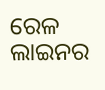ରେଳ ଲାଇନର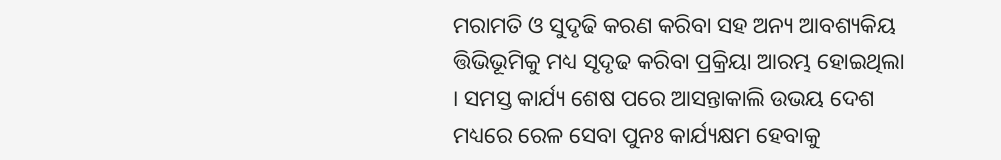ମରାମତି ଓ ସୁଦୃଢି କରଣ କରିବା ସହ ଅନ୍ୟ ଆବଶ୍ୟକିୟ ତ୍ତିଭିଭୂମିକୁ ମଧ୍ୟ ସୃଦୃଢ କରିବା ପ୍ରକ୍ରିୟା ଆରମ୍ଭ ହୋଇଥିଲା । ସମସ୍ତ କାର୍ଯ୍ୟ ଶେଷ ପରେ ଆସନ୍ତାକାଲି ଉଭୟ ଦେଶ ମଧ୍ୟରେ ରେଳ ସେବା ପୁନଃ କାର୍ଯ୍ୟକ୍ଷମ ହେବାକୁ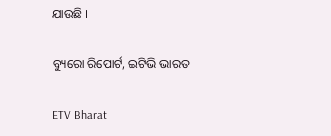ଯାଉଛି ।

ବ୍ୟୁରୋ ରିପୋର୍ଟ, ଇଟିଭି ଭାରତ

ETV Bharat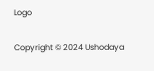Logo

Copyright © 2024 Ushodaya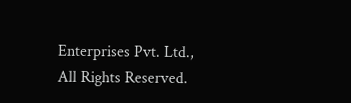Enterprises Pvt. Ltd., All Rights Reserved.